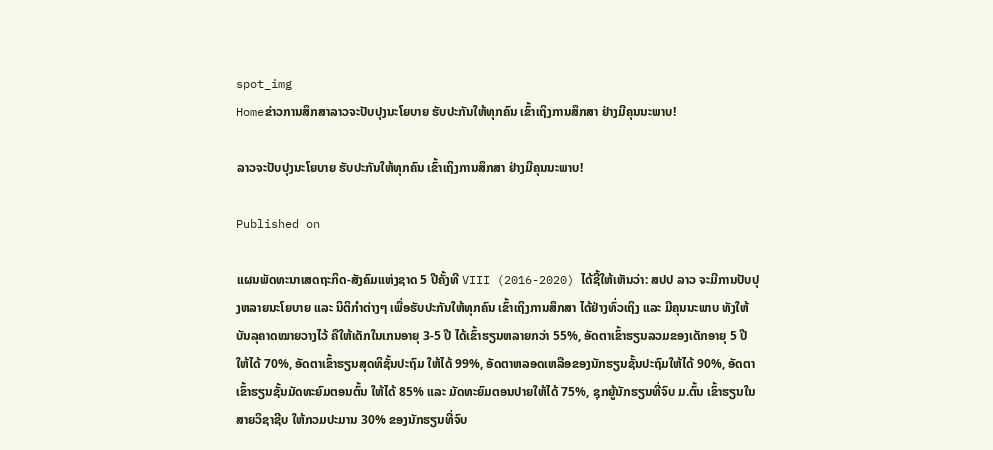spot_img
Homeຂ່າວການສຶກສາລາວຈະປັບປຸງນະໂຍບາຍ ຮັບປະກັນໃຫ້ທຸກຄົນ ເຂົ້າເຖິງການສຶກສາ ຢ່າງມີຄຸນນະພາບ!

ລາວຈະປັບປຸງນະໂຍບາຍ ຮັບປະກັນໃຫ້ທຸກຄົນ ເຂົ້າເຖິງການສຶກສາ ຢ່າງມີຄຸນນະພາບ!

Published on

ແຜນພັດທະນາເສດຖະກິດ-ສັງຄົມແຫ່ງຊາດ 5 ປີຄັ້ງທີ VIII (2016-2020) ໄດ້ຊີ້ໃຫ້ເຫັນວ່າ: ສປປ ລາວ ຈະມີການປັບປຸງຫລາຍນະໂຍບາຍ ແລະ ນິຕິກຳຕ່າງໆ ເພື່ອຮັບປະກັນໃຫ້ທຸກຄົນ ເຂົ້າເຖິງການສຶກສາ ໄດ້ຢ່າງທົ່ວເຖິງ ແລະ ມີຄຸນນະພາບ ທັງໃຫ້ບັນລຸຄາດໝາຍວາງໄວ້ ຄືໃຫ້ເດັກໃນເກນອາຍຸ 3-5 ປີ ໄດ້ເຂົ້າຮຽນຫລາຍກວ່າ 55%, ອັດຕາເຂົ້າຮຽນລວມຂອງເດັກອາຍຸ 5 ປີ ໃຫ້ໄດ້ 70%, ອັດຕາເຂົ້າຮຽນສຸດທິຊັ້ນປະຖົມ ໃຫ້ໄດ້ 99%, ອັດຕາຫລອດເຫລືອຂອງນັກຮຽນຊັ້ນປະຖົມໃຫ້ໄດ້ 90%, ອັດຕາເຂົ້າຮຽນຊັ້ນມັດທະຍົມຕອນຕົ້ນ ໃຫ້ໄດ້ 85% ແລະ ມັດທະຍົມຕອນປາຍໃຫ້ໄດ້ 75%, ຊຸກຍູ້ນັກຮຽນທີ່ຈົບ ມ.ຕົ້ນ ເຂົ້າຮຽນໃນສາຍວິຊາຊີບ ໃຫ້ກວມປະມານ 30% ຂອງນັກຮຽນທີ່ຈົບ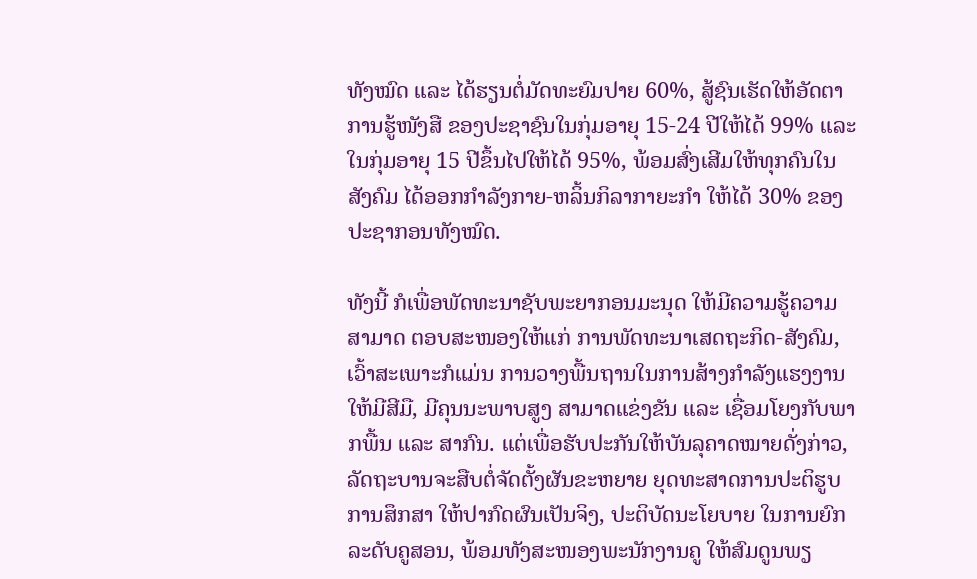ທັງໝົດ ແລະ ໄດ້ຮຽນຕໍ່ມັດທະຍົມປາຍ 60%, ສູ້ຊົນເຮັດໃຫ້ອັດຕາການຮູ້ໜັງສື ຂອງປະຊາຊົນໃນກຸ່ມອາຍຸ 15-24 ປີໃຫ້ໄດ້ 99% ແລະ ໃນກຸ່ມອາຍຸ 15 ປີຂຶ້ນໄປໃຫ້ໄດ້ 95%, ພ້ອມສົ່ງເສີມໃຫ້ທຸກຄົນໃນສັງຄົມ ໄດ້ອອກກຳລັງກາຍ-ຫລິ້ນກິລາກາຍະກຳ ໃຫ້ໄດ້ 30% ຂອງປະຊາກອນທັງໝົດ.

ທັງນີ້ ກໍເພື່ອພັດທະນາຊັບພະຍາກອນມະນຸດ ໃຫ້ມີຄວາມຮູ້ຄວາມສາມາດ ຕອບສະໜອງໃຫ້ແກ່ ການພັດທະນາເສດຖະກິດ-ສັງຄົມ, ເວົ້າສະເພາະກໍແມ່ນ ການວາງພື້ນຖານໃນການສ້າງກຳລັງແຮງງານ ໃຫ້ມີສີມື, ມີຄຸນນະພາບສູງ ສາມາດແຂ່ງຂັນ ແລະ ເຊື່ອມໂຍງກັບພາກພື້ນ ແລະ ສາກົນ. ແຕ່ເພື່ອຮັບປະກັນໃຫ້ບັນລຸຄາດໝາຍດັ່ງກ່າວ, ລັດຖະບານຈະສືບຕໍ່ຈັດຕັ້ງຜັນຂະຫຍາຍ ຍຸດທະສາດການປະຕິຮູບການສຶກສາ ໃຫ້ປາກົດຜົນເປັນຈິງ, ປະຕິບັດນະໂຍບາຍ ໃນການຍົກລະດັບຄູສອນ, ພ້ອມທັງສະໜອງພະນັກງານຄູ ໃຫ້ສົມດູນພຽ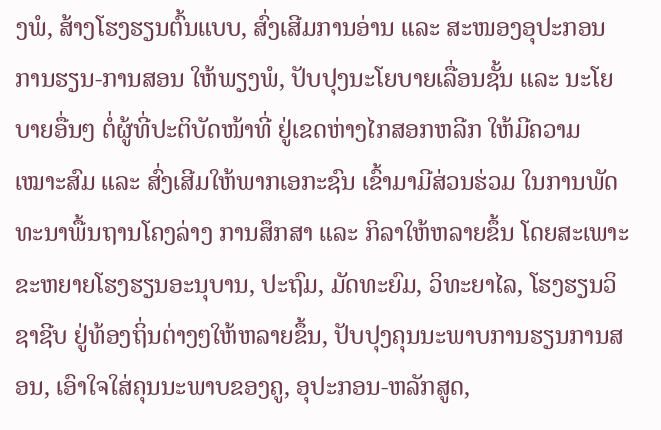ງພໍ, ສ້າງໂຮງຮຽນຕົ້ນແບບ, ສົ່ງເສີມການອ່ານ ແລະ ສະໜອງອຸປະກອນການຮຽນ-ການສອນ ໃຫ້ພຽງພໍ, ປັບປຸງນະໂຍບາຍເລື່ອນຊັ້ນ ແລະ ນະໂຍບາຍອື່ນໆ ຕໍ່ຜູ້ທີ່ປະຕິບັດໜ້າທີ່ ຢູ່ເຂດຫ່າງໄກສອກຫລີກ ໃຫ້ມີຄວາມເໝາະສົມ ແລະ ສົ່ງເສີມໃຫ້ພາກເອກະຊົນ ເຂົ້າມາມີສ່ວນຮ່ວມ ໃນການພັດທະນາພື້ນຖານໂຄງລ່າງ ການສຶກສາ ແລະ ກິລາໃຫ້ຫລາຍຂຶ້ນ ໂດຍສະເພາະຂະຫຍາຍໂຮງຮຽນອະນຸບານ, ປະຖົມ, ມັດທະຍົມ, ວິທະຍາໄລ, ໂຮງຮຽນວິຊາຊີບ ຢູ່ທ້ອງຖິ່ນຕ່າງໆໃຫ້ຫລາຍຂຶ້ນ, ປັບປຸງຄຸນນະພາບການຮຽນການສອນ, ເອົາໃຈໃສ່ຄຸນນະພາບຂອງຄູ, ອຸປະກອນ-ຫລັກສູດ,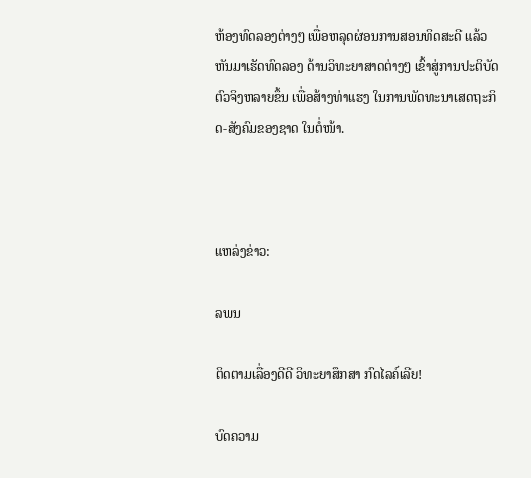ຫ້ອງທົດລອງຕ່າງໆ ເພື່ອຫລຸດຜ່ອນການສອນທິດສະດີ ແລ້ວຫັນມາເຮັດທົດລອງ ດ້ານວິທະຍາສາດຕ່າງໆ ເຂົ້າສູ່ການປະຕິບັດຕົວຈິງຫລາຍຂຶ້ນ ເພື່ອສ້າງທ່າແຮງ ໃນການພັດທະນາເສດຖະກິດ-ສັງຄົມຂອງຊາດ ໃນຕໍ່ໜ້າ.



ແຫລ່ງຂ່າວ:

ລພນ

ຕິດຕາມເລື່ອງດີດີ ວິທະຍາສຶກສາ ກົດໄລຄ໌ເລີຍ!

ບົດຄວາມ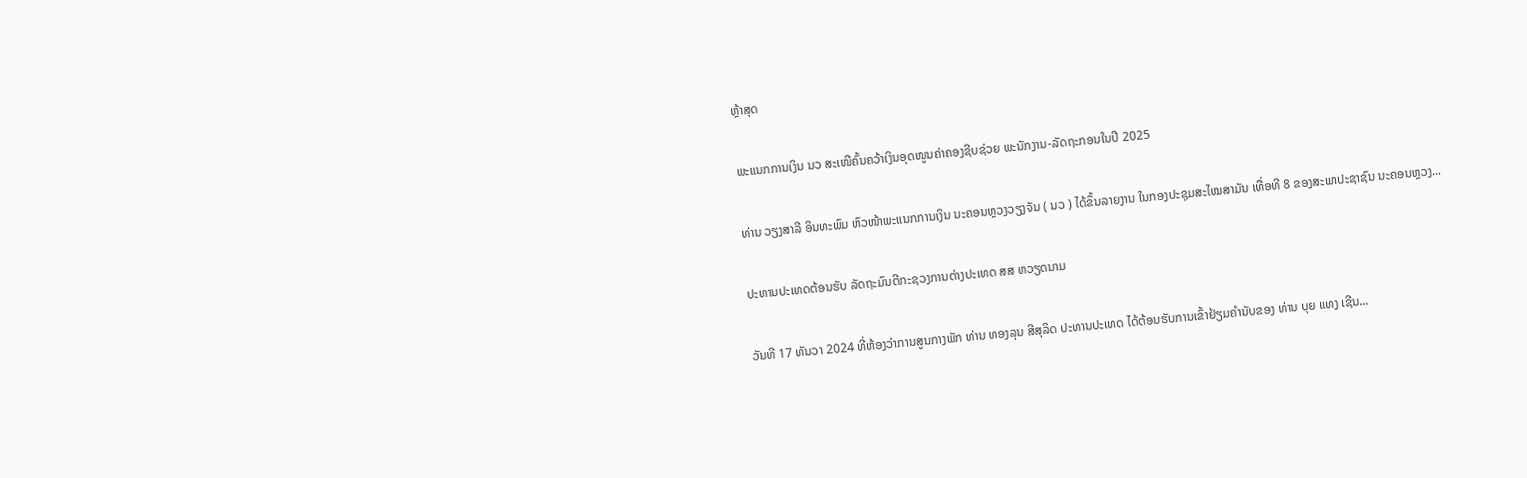ຫຼ້າສຸດ

ພະແນກການເງິນ ນວ ສະເໜີຄົ້ນຄວ້າເງິນອຸດໜູນຄ່າຄອງຊີບຊ່ວຍ ພະນັກງານ-ລັດຖະກອນໃນປີ 2025

ທ່ານ ວຽງສາລີ ອິນທະພົມ ຫົວໜ້າພະແນກການເງິນ ນະຄອນຫຼວງວຽງຈັນ ( ນວ ) ໄດ້ຂຶ້ນລາຍງານ ໃນກອງປະຊຸມສະໄໝສາມັນ ເທື່ອທີ 8 ຂອງສະພາປະຊາຊົນ ນະຄອນຫຼວງ...

ປະທານປະເທດຕ້ອນຮັບ ລັດຖະມົນຕີກະຊວງການຕ່າງປະເທດ ສສ ຫວຽດນາມ

ວັນທີ 17 ທັນວາ 2024 ທີ່ຫ້ອງວ່າການສູນກາງພັກ ທ່ານ ທອງລຸນ ສີສຸລິດ ປະທານປະເທດ ໄດ້ຕ້ອນຮັບການເຂົ້າຢ້ຽມຄຳນັບຂອງ ທ່ານ ບຸຍ ແທງ ເຊີນ...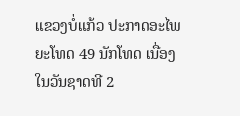ແຂວງບໍ່ແກ້ວ ປະກາດອະໄພຍະໂທດ 49 ນັກໂທດ ເນື່ອງໃນວັນຊາດທີ 2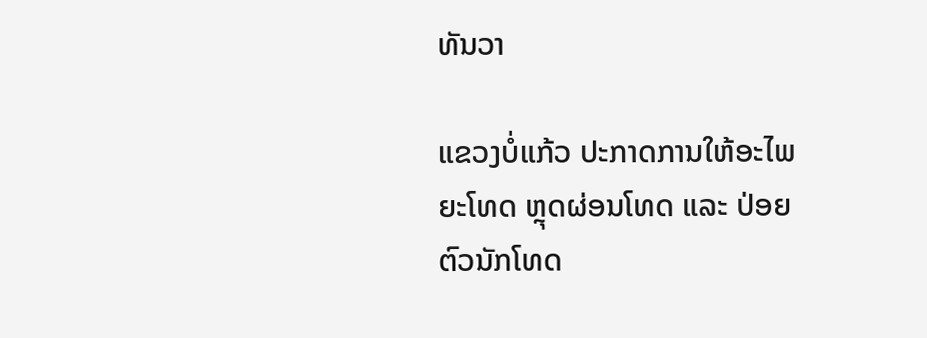ທັນວາ

ແຂວງບໍ່ແກ້ວ ປະກາດການໃຫ້ອະໄພຍະໂທດ ຫຼຸດຜ່ອນໂທດ ແລະ ປ່ອຍຕົວນັກໂທດ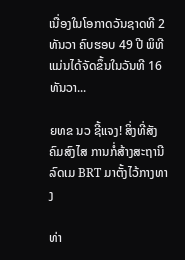ເນື່ອງໃນໂອກາດວັນຊາດທີ 2 ທັນວາ ຄົບຮອບ 49 ປີ ພິທີແມ່ນໄດ້ຈັດຂຶ້ນໃນວັນທີ 16 ທັນວາ...

ຍທຂ ນວ ຊີ້ແຈງ! ສິ່ງທີ່ສັງຄົມສົງໄສ ການກໍ່ສ້າງສະຖານີລົດເມ BRT ມາຕັ້ງໄວ້ກາງທາງ

ທ່າ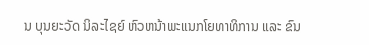ນ ບຸນຍະວັດ ນິລະໄຊຍ໌ ຫົວຫນ້າພະແນກໂຍທາທິການ ແລະ ຂົນ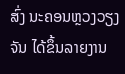ສົ່ງ ນະຄອນຫຼວງວຽງຈັນ ໄດ້ຂຶ້ນລາຍງານ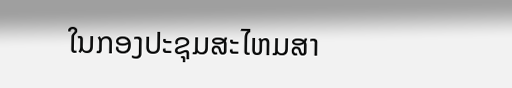ໃນກອງປະຊຸມສະໄຫມສາ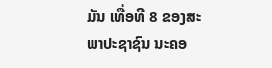ມັນ ເທື່ອທີ 8 ຂອງສະພາປະຊາຊົນ ນະຄອ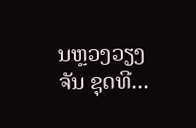ນຫຼວງວຽງຈັນ ຊຸດທີ...